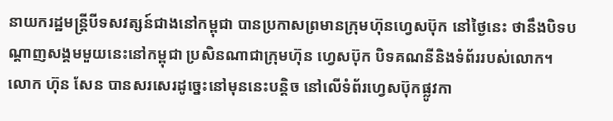នាយករដ្ឋមន្ត្រីបីទសវត្សន៍ជាងនៅកម្ពុជា បានប្រកាសព្រមានក្រុមហ៊ុនហ្វេសប៊ុក នៅថ្ងៃនេះ ថានឹងបិទបណ្ដាញសង្គមមួយនេះនៅកម្ពុជា ប្រសិនណាជាក្រុមហ៊ុន ហ្វេសប៊ុក បិទគណនីនិងទំព័ររបស់លោក។
លោក ហ៊ុន សែន បានសរសេរដូច្នេះនៅមុននេះបន្តិច នៅលើទំព័រហ្វេសប៊ុកផ្លូវកា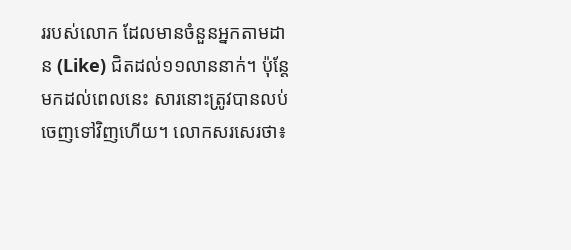ររបស់លោក ដែលមានចំនួនអ្នកតាមដាន (Like) ជិតដល់១១លាននាក់។ ប៉ុន្តែមកដល់ពេលនេះ សារនោះត្រូវបានលប់ចេញទៅវិញហើយ។ លោកសរសេរថា៖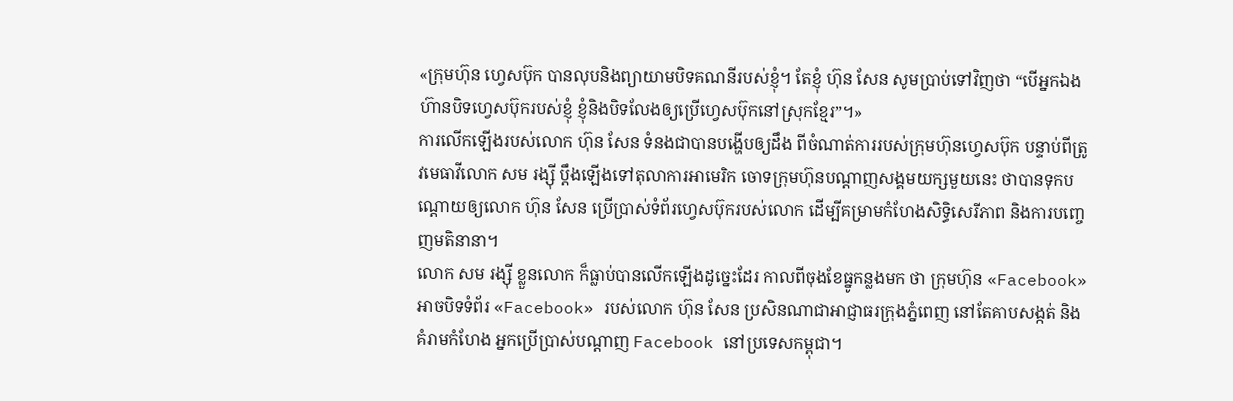«ក្រុមហ៊ុន ហ្វេសប៊ុក បានលុបនិងព្យាយាមបិទគណនីរបស់ខ្ញុំ។ តែខ្ញុំ ហ៊ុន សែន សូមប្រាប់ទៅវិញថា “បើអ្នកឯងហ៊ានបិទហ្វេសប៊ុករបស់ខ្ញុំ ខ្ញុំនិងបិទលែងឲ្យប្រើហ្វេសប៊ុកនៅស្រុកខ្មែរ”។»
ការលើកឡើងរបស់លោក ហ៊ុន សែន ទំនងជាបានបង្ហើបឲ្យដឹង ពីចំណាត់ការរបស់ក្រុមហ៊ុនហ្វេសប៊ុក បន្ទាប់ពីត្រូវមេធាវីលោក សម រង្ស៊ី ប្ដឹងឡើងទៅតុលាការអាមេរិក ចោទក្រុមហ៊ុនបណ្ដាញសង្គមយក្សមួយនេះ ថាបានទុកបណ្ដោយឲ្យលោក ហ៊ុន សែន ប្រើប្រាស់ទំព័រហ្វេសប៊ុករបស់លោក ដើម្បីគម្រាមកំហែងសិទ្ធិសេរីភាព និងការបញ្ចេញមតិនានា។
លោក សម រង្ស៊ី ខ្លួនលោក ក៏ធ្លាប់បានលើកឡើងដូច្នេះដែរ កាលពីចុងខែធ្នូកន្លងមក ថា ក្រុមហ៊ុន «Facebook» អាចបិទទំព័រ «Facebook» របស់លោក ហ៊ុន សែន ប្រសិនណាជាអាជ្ញាធរក្រុងភ្នំពេញ នៅតែគាបសង្កត់ និងគំរាមកំហែង អ្នកប្រើប្រាស់បណ្តាញ Facebook នៅប្រទេសកម្ពុជា។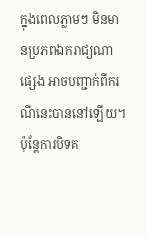ក្នុងពេលភ្លាមៗ មិនមានប្រភពឯករាជ្យណាផ្សេង អាចបញ្ជាក់ពីករណីនេះបាននៅឡើយ។ ប៉ុន្តែការបិទគ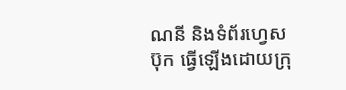ណនី និងទំព័រហ្វេសប៊ុក ធ្វើឡើងដោយក្រុ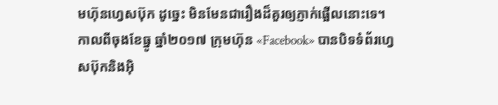មហ៊ុនហ្វេសប៊ុក ដូច្នេះ មិនមែនជារឿងដ៏គួរឲ្យភ្ញាក់ផ្អើលនោះទេ។
កាលពីចុងខែធ្នូ ឆ្នាំ២០១៧ ក្រុមហ៊ុន «Facebook» បានបិទទំព័រហ្វេសប៊ុកនិងអ៊ិ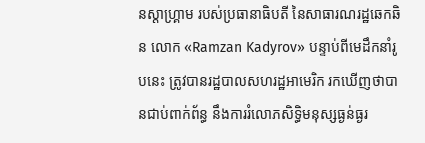នស្តាហ្គ្រាម របស់ប្រធានាធិបតី នៃសាធារណរដ្ឋឆេកឆិន លោក «Ramzan Kadyrov» បន្ទាប់ពីមេដឹកនាំរូបនេះ ត្រូវបានរដ្ឋបាលសហរដ្ឋអាមេរិក រកឃើញថាបានជាប់ពាក់ព័ន្ធ នឹងការរំលោភសិទ្ធិមនុស្សធ្ងន់ធ្ងរ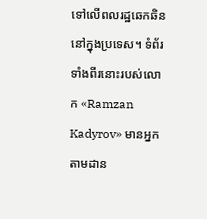ទៅលើពលរដ្ឋឆេកឆិននៅក្នុងប្រទេស។ ទំព័រទាំងពីរនោះរបស់លោក «Ramzan Kadyrov» មានអ្នកតាមដាន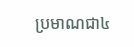ប្រមាណជា៤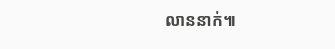លាននាក់៕